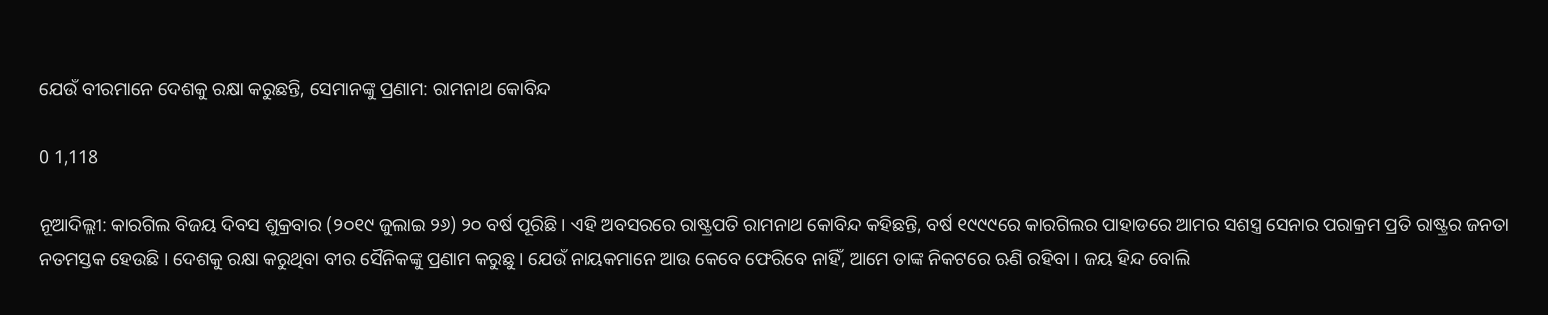ଯେଉଁ ବୀରମାନେ ଦେଶକୁ ରକ୍ଷା କରୁଛନ୍ତି, ସେମାନଙ୍କୁ ପ୍ରଣାମ: ରାମନାଥ କୋବିନ୍ଦ

0 1,118

ନୂଆଦିଲ୍ଲୀ: କାରଗିଲ ବିଜୟ ଦିବସ ଶୁକ୍ରବାର (୨୦୧୯ ଜୁଲାଇ ୨୬) ୨୦ ବର୍ଷ ପୂରିଛି । ଏହି ଅବସରରେ ରାଷ୍ଟ୍ରପତି ରାମନାଥ କୋବିନ୍ଦ କହିଛନ୍ତି, ବର୍ଷ ୧୯୯୯ରେ କାରଗିଲର ପାହାଡରେ ଆମର ସଶସ୍ତ୍ର ସେନାର ପରାକ୍ରମ ପ୍ରତି ରାଷ୍ଟ୍ରର ଜନତା ନତମସ୍ତକ ହେଉଛି । ଦେଶକୁ ରକ୍ଷା କରୁଥିବା ବୀର ସୈନିକଙ୍କୁ ପ୍ରଣାମ କରୁଛୁ । ଯେଉଁ ନାୟକମାନେ ଆଉ କେବେ ଫେରିବେ ନାହିଁ, ଆମେ ତାଙ୍କ ନିକଟରେ ଋଣି ରହିବା । ଜୟ ହିନ୍ଦ ବୋଲି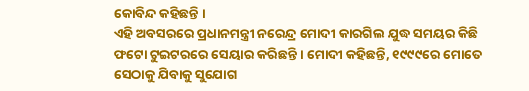କୋବିନ୍ଦ କହିଛନ୍ତି ।
ଏହି ଅବସରରେ ପ୍ରଧାନମନ୍ତ୍ରୀ ନରେନ୍ଦ୍ର ମୋଦୀ କାରଗିଲ ଯୁଦ୍ଧ ସମୟର କିଛି ଫଟୋ ଟୁଇଟରରେ ସେୟାର କରିଛନ୍ତି । ମୋଦୀ କହିଛନ୍ତି, ୧୯୯୯ରେ ମୋତେ ସେଠାକୁ ଯିବାକୁ ସୁଯୋଗ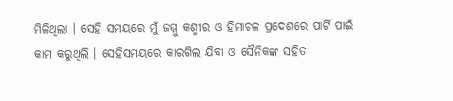ମିଳିଥିଲା । ସେହି ସମୟରେ ମୁଁ ଜମ୍ମୁ କଶ୍ମୀର ଓ ହିମାଚଳ ପ୍ରଦେଶରେ ପାର୍ଟି ପାଇଁ କାମ କରୁଥିଲି । ସେହିସମୟରେ କାରଗିଲ ଯିବା ଓ ସୈନିକଙ୍କ ସହିତ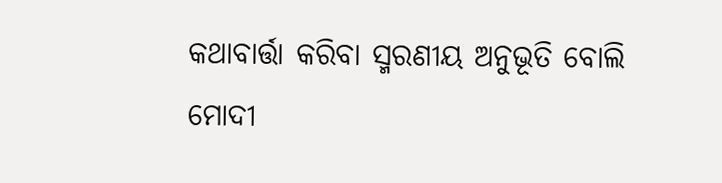କଥାବାର୍ତ୍ତା କରିବା ସ୍ମରଣୀୟ ଅନୁଭୂତି ବୋଲି ମୋଦୀ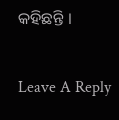କହିଛନ୍ତି ।

Leave A Reply